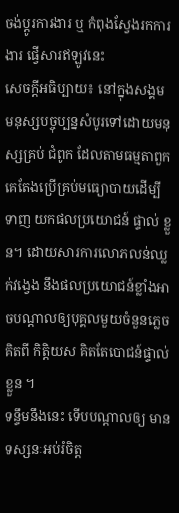ចង់ប្តូរការងារ ឬ កំពុងស្វែងរកការងារ ផ្វើសារឥឡូវនេះ
សេចក្តីអធិប្បាយ៖ នៅក្នុងសង្គមមនុស្សបច្ចុប្បន្នសំបូរទៅដោយមនុស្សគ្រប់ ជំពូក ដែលតាមធម្មតាពួកគេតែងប្រើគ្រប់មធ្យោបាយដើម្បីទាញ យកផលប្រយោជន៍ ផ្ទាល់ ខ្លួន។ ដោយសារការលោភលន់ឈ្លក់វង្វេង នឹងផលប្រយោជន៍ខ្លាំងអាចបណ្តាលឲ្យបុគ្គលមួយចំនួនភ្លេចគិតពី កិត្តិយស គិតតែបោជន៍ផ្ទាល់ខ្លួន ។
ទន្ទឹមនឹងនេះ ទើបបណ្ដាលឲ្យ មានទស្សនៈអប់រំចិត្ត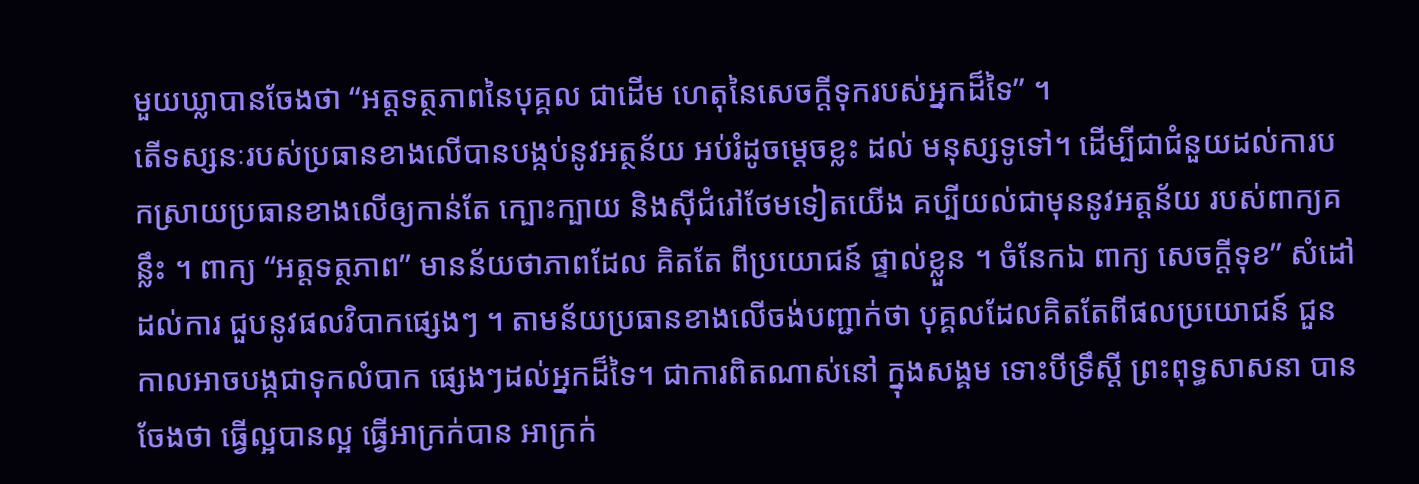មួយឃ្លាបានចែងថា “អត្តទត្ថភាពនៃបុគ្គល ជាដើម ហេតុនៃសេចក្តីទុករបស់អ្នកដ៏ទៃ” ។
តើទស្សនៈរបស់ប្រធានខាងលើបានបង្កប់នូវអត្ថន័យ អប់រំដូចម្ដេចខ្លះ ដល់ មនុស្សទូទៅ។ ដើម្បីជាជំនួយដល់ការបកស្រាយប្រធានខាងលើឲ្យកាន់តែ ក្បោះក្បាយ និងស៊ីជំរៅថែមទៀតយើង គប្បីយល់ជាមុននូវអត្តន័យ របស់ពាក្យគន្លឹះ ។ ពាក្យ “អត្តទត្ថភាព” មានន័យថាភាពដែល គិតតែ ពីប្រយោជន៍ ផ្ទាល់ខ្លួន ។ ចំនែកឯ ពាក្យ សេចក្តីទុខ” សំដៅដល់ការ ជួបនូវផលវិបាកផ្សេងៗ ។ តាមន័យប្រធានខាងលើចង់បញ្ជាក់ថា បុគ្គលដែលគិតតែពីផលប្រយោជន៍ ជួនកាលអាចបង្កជាទុកលំបាក ផ្សេងៗដល់អ្នកដ៏ទៃ។ ជាការពិតណាស់នៅ ក្នុងសង្គម ទោះបីទ្រឹស្ដី ព្រះពុទ្ធសាសនា បានចែងថា ធ្វើល្អបានល្អ ធ្វើអាក្រក់បាន អាក្រក់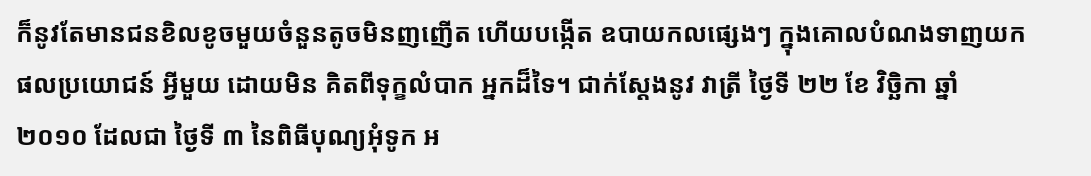ក៏នូវតែមានជនខិលខូចមួយចំនួនតូចមិនញញើត ហើយបង្កើត ឧបាយកលផ្សេងៗ ក្នុងគោលបំណងទាញយកផលប្រយោជន៍ អ្វីមួយ ដោយមិន គិតពីទុក្ខលំបាក អ្នកដ៏ទៃ។ ជាក់ស្តែងនូវ វាត្រី ថ្ងៃទី ២២ ខែ វិច្ឆិកា ឆ្នាំ ២០១០ ដែលជា ថ្ងៃទី ៣ នៃពិធីបុណ្យអុំទូក អ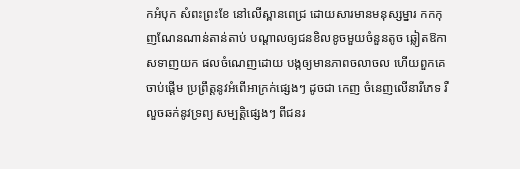កអំបុក សំពះព្រះខែ នៅលើស្ពានពេជ្រ ដោយសារមានមនុស្សម្នារ កកកុញណែនណាន់តាន់តាប់ បណ្តាលឲ្យជនខិលខូចមួយចំនួនតូច ឆ្លៀតឱកាសទាញយក ផលចំណេញដោយ បង្កឲ្យមានភាពចលាចល ហើយពួកគេចាប់ផ្តើម ប្រព្រឹត្តនូវអំពើអាក្រក់ផ្សេងៗ ដូចជា កេញ ចំនេញលើនារីភេទ រឺ លួចឆក់នូវទ្រព្យ សម្បត្តិផ្សេងៗ ពីជនរ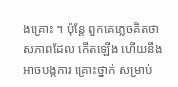ងគ្រោះ ។ ប៉ុន្តែ ពួកគេភ្លេចគិតថា សភាពដែល កើតឡើង ហើយនឹងអាចបង្កការ គ្រោះថ្នាក់ សម្រាប់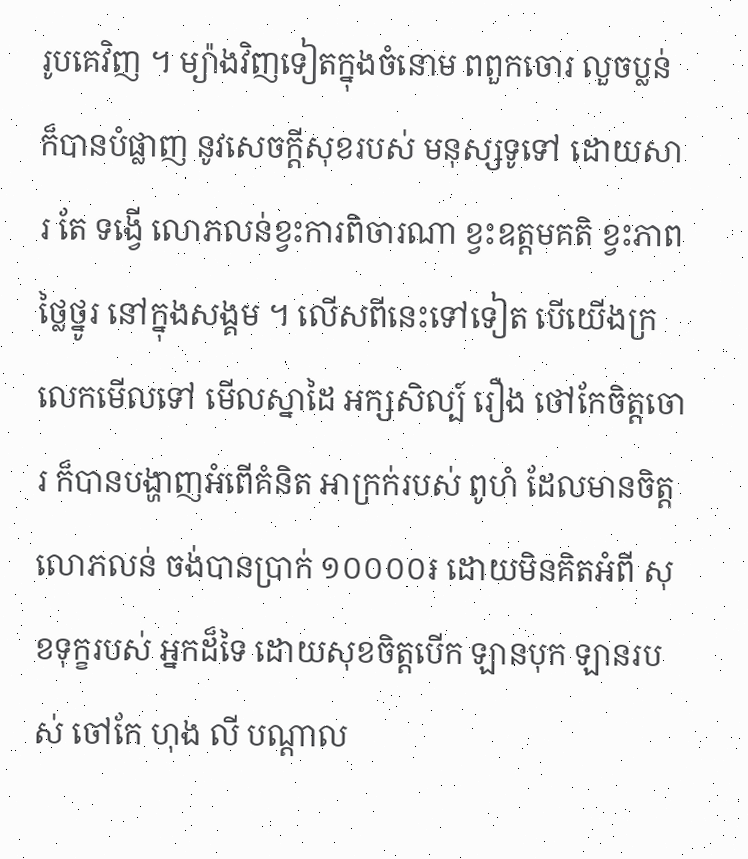រូបគេវិញ ។ ម្យ៉ាងវិញទៀតក្នុងចំនោម ពពួកចោរ លួចប្លន់ ក៏បានបំផ្លាញ នូវសេចក្តីសុខរបស់ មនុស្សទូទៅ ដោយសារ តែ ទង្វើ លោភលន់ខ្វះការពិចារណា ខ្វះឧត្តមគតិ ខ្វះភាពថ្លៃថ្នូរ នៅក្នុងសង្គម ។ លើសពីនេះទៅទៀត បើយើងក្រលេកមើលទៅ មើលស្នាដៃ អក្សសិល្ប៍ រឿង ថៅកែចិត្តចោរ ក៏បានបង្ហាញអំពើគំនិត អាក្រក់របស់ ពូហំ ដែលមានចិត្ត លោភលន់ ចង់បានប្រាក់ ១០០០០៛ ដោយមិនគិតអំពី សុខទុក្ខរបស់ អ្នកដ៏ទៃ ដោយសុខចិត្តបើក ឡានបុក ឡានរបស់ ចៅកែ ហុង លី បណ្តាល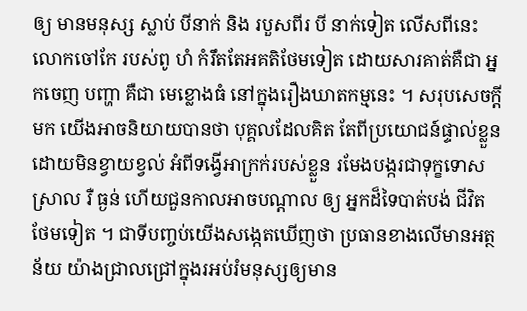ឲ្យ មានមនុស្ស ស្លាប់ បីនាក់ និង របួសពីរ បី នាក់ទៀត លើសពីនេះ លោកចៅកែ របស់ពូ ហំ កំរឹតតែអគតិថែមទៀត ដោយសារគាត់គឺជា អ្នកចេញ បញ្ហា គឺជា មេខ្លោងធំ នៅក្នុងរឿងឃាតកម្មនេះ ។ សរុបសេចក្តីមក យើងអាចនិយាយបានថា បុគ្គលដែលគិត តែពីប្រយោជន៍ផ្ទាល់ខ្លួន ដោយមិនខ្វាយខ្វល់ អំពីទង្វើអាក្រក់របស់ខ្លួន រមែងបង្ករជាទុក្ខទោសស្រាល រឺ ធ្ងន់ ហើយជួនកាលអាចបណ្តាល ឲ្យ អ្នកដ៏ទៃបាត់បង់ ជីវិត ថែមទៀត ។ ជាទីបញ្ចប់យើងសង្កេតឃើញថា ប្រធានខាងលើមានអត្ថន័យ យ៉ាងជ្រាលជ្រៅក្នុងរអប់រំមនុស្សឲ្យមាន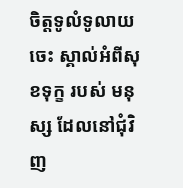ចិត្តទូលំទូលាយចេះ ស្គាល់អំពីសុខទុក្ខ របស់ មនុស្ស ដែលនៅជុំវិញ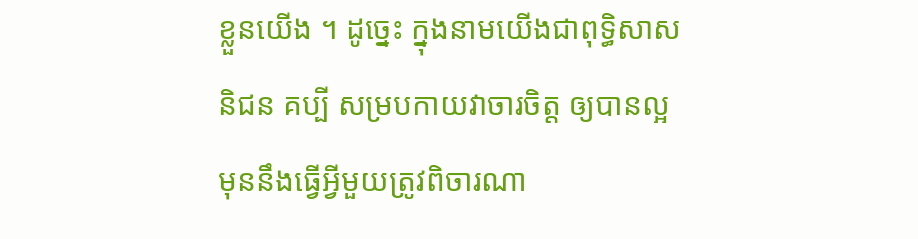ខ្លួនយើង ។ ដូច្នេះ ក្នុងនាមយើងជាពុទ្ធិសាសនិជន គប្បី សម្របកាយវាចារចិត្ត ឲ្យបានល្អ មុននឹងធ្វើអ្វីមួយត្រូវពិចារណា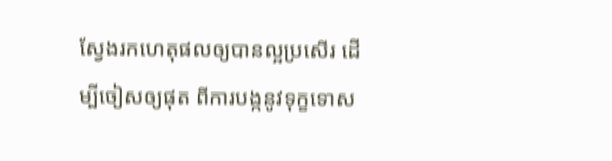ស្វែងរកហេតុផលឲ្យបានល្អប្រសើរ ដើម្បីចៀសឲ្យផុត ពីការបង្កនូវទុក្ខទោស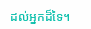ដល់អ្នកដ៏ទៃ។